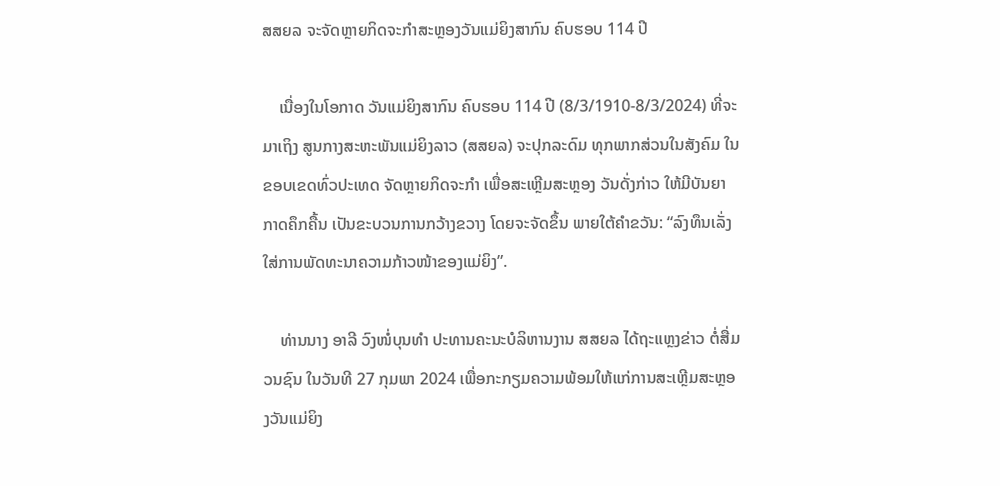ສສຍລ ຈະຈັດຫຼາຍກິດຈະກຳສະຫຼອງວັນແມ່ຍິງສາກົນ ຄົບຮອບ 114 ປີ

    ເນື່ອງໃນໂອກາດ ວັນແມ່ຍິງສາກົນ ຄົບຮອບ 114 ປີ (8/3/1910-8/3/2024) ທີ່ຈະມາເຖິງ ສູນກາງສະຫະພັນແມ່ຍິງລາວ (ສສຍລ) ຈະປຸກລະດົມ ທຸກພາກສ່ວນໃນສັງຄົມ ໃນຂອບເຂດທົ່ວປະເທດ ຈັດຫຼາຍກິດຈະກຳ ເພື່ອສະເຫຼີມສະຫຼອງ ວັນດັ່ງກ່າວ ໃຫ້ມີບັນຍາກາດຄຶກຄື້ນ ເປັນຂະບວນການກວ້າງຂວາງ ໂດຍຈະຈັດຂຶ້ນ ພາຍໃຕ້ຄໍາຂວັນ: “ລົງທຶນເລັ່ງໃສ່ການພັດທະນາຄວາມກ້າວໜ້າຂອງແມ່ຍິງ”.

    ທ່ານນາງ ອາລີ ວົງໜໍ່ບຸນທໍາ ປະທານຄະນະບໍລິຫານງານ ສສຍລ ໄດ້ຖະແຫຼງຂ່າວ ຕໍ່ສື່ມວນຊົນ ໃນວັນທີ 27 ກຸມພາ 2024 ເພື່ອກະກຽມຄວາມພ້ອມໃຫ້ແກ່ການສະເຫຼີມສະຫຼອງວັນແມ່ຍິງ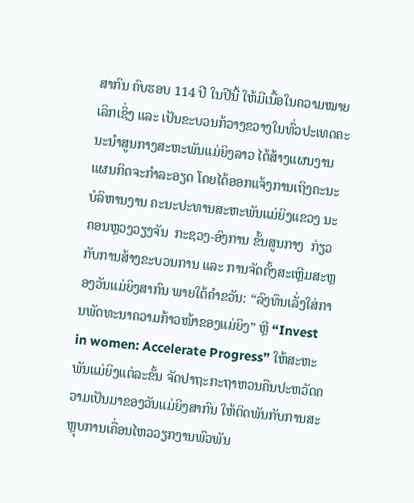ສາກົນ ຄົບຮອບ 114 ປີ ໃນປີນີ້ ໃຫ້ມີເນື້ອໃນຄວາມໝາຍເລິກເຊິ່ງ ແລະ ເປັນຂະບວນກ້ວາງຂວາງໃນທົ່ວປະເທດຄະນະນຳສູນກາງສະຫະພັນແມ່ຍິງລາວ ໄດ້ສ້າງແຜນງານແຜນກິດຈະກໍາລະອຽດ ໂດຍໄດ້ອອກແຈ້ງການເຖິງຄະນະບໍລິຫານງານ ຄະນະປະທານສະຫະພັນແມ່ຍິງແຂວງ ນະຄອນຫຼວງວຽງຈັນ  ກະຊວງ-ອົງການ ຂັ້ນສູນກາງ  ກ່ຽວກັບການສ້າງຂະບວນການ ແລະ ການຈັດຕັ້ງສະເຫຼີມສະຫຼອງວັນແມ່ຍິງສາກົນ ພາຍໃຕ້ຄໍາຂວັນ: “ລົງທຶນເລັ່ງໃສ່ການພັດທະນາຄວາມກ້າວໜ້າຂອງແມ່ຍິງ” ຫຼີ “Invest in women: Accelerate Progress” ໃຫ້ສະຫະພັນແມ່ຍິງແຕ່ລະຂັ້ນ ຈັດປາຖະກະຖາຫວນຄືນປະຫວັດຄວາມເປັນມາຂອງວັນແມ່ຍິງສາກົນ ໃຫ້ຕິດພັນກັບການສະຫຼຸບການເຄື່ອນໄຫວວຽກງານພົວພັນ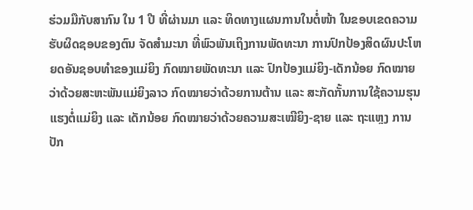ຮ່ວມມືກັບສາກົນ ໃນ 1 ປີ ທີ່ຜ່ານມາ ແລະ ທິດທາງແຜນການໃນຕໍ່ໜ້າ ໃນຂອບເຂດຄວາມຮັບຜິດຊອບຂອງຕົນ ຈັດສຳມະນາ ທີ່ພົວພັນເຖິງການພັດທະນາ ການປົກປ້ອງສິດຜົນປະໂຫຍດອັນຊອບທຳຂອງແມ່ຍິງ ກົດໝາຍພັດທະນາ ແລະ ປົກປ້ອງແມ່ຍິງ-ເດັກນ້ອຍ ກົດໝາຍວ່າດ້ວຍສະຫະພັນແມ່ຍິງລາວ ກົດໝາຍວ່າດ້ວຍການຕ້ານ ແລະ ສະກັດກັ້ນການໃຊ້ຄວາມຮຸນແຮງຕໍ່ແມ່ຍິງ ແລະ ເດັກນ້ອຍ ກົດໝາຍວ່າດ້ວຍຄວາມສະເໝີຍິງ-ຊາຍ ແລະ ຖະແຫຼງ ການປັກ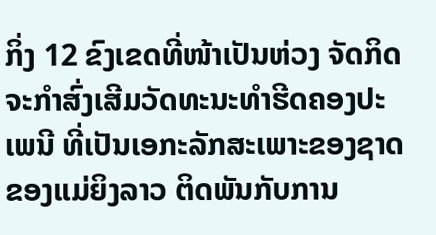ກິ່ງ 12 ຂົງເຂດທີ່ໜ້າເປັນຫ່ວງ ຈັດກິດຈະກຳສົ່ງເສີມວັດທະນະທຳຮີດຄອງປະເພນີ ທີ່ເປັນເອກະລັກສະເພາະຂອງຊາດ ຂອງແມ່ຍິງລາວ ຕິດພັນກັບການ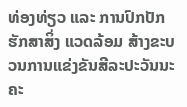ທ່ອງທ່ຽວ ແລະ ການປົກປັກຮັກສາສິ່ງ ແວດລ້ອມ ສ້າງຂະບວນການແຂ່ງຂັນສີລະປະວັນນະຄະ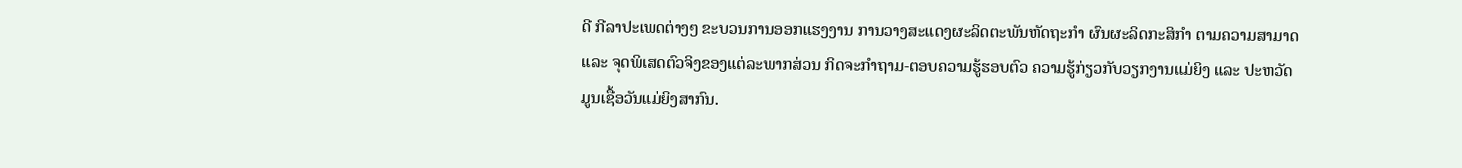ດີ ກີລາປະເພດຕ່າງໆ ຂະບວນການອອກແຮງງານ ການວາງສະແດງຜະລິດຕະພັນຫັດຖະກຳ ຜົນຜະລິດກະສິກຳ ຕາມຄວາມສາມາດ ແລະ ຈຸດພິເສດຕົວຈິງຂອງແຕ່ລະພາກສ່ວນ ກິດຈະກຳຖາມ-ຕອບຄວາມຮູ້ຮອບຕົວ ຄວາມຮູ້ກ່ຽວກັບວຽກງານແມ່ຍິງ ແລະ ປະຫວັດມູນເຊື້ອວັນແມ່ຍິງສາກົນ.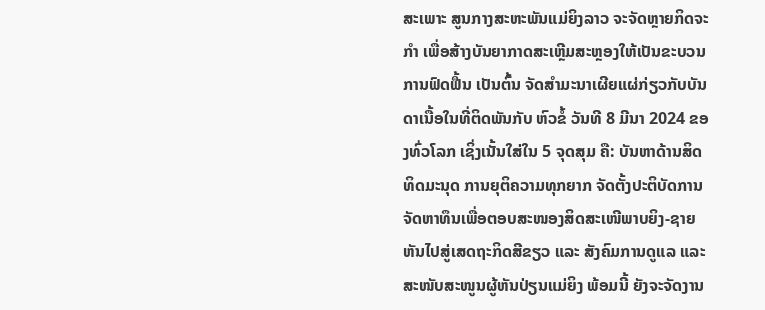ສະເພາະ ສູນກາງສະຫະພັນແມ່ຍິງລາວ ຈະຈັດຫຼາຍກິດຈະກຳ ເພື່ອສ້າງບັນຍາກາດສະເຫຼີມສະຫຼອງໃຫ້ເປັນຂະບວນການຟົດຟື້ນ ເປັນຕົ້ນ ຈັດສຳມະນາເຜີຍແຜ່ກ່ຽວກັບບັນດາເນື້ອໃນທີ່ຕິດພັນກັບ ຫົວຂໍ້ ວັນທີ 8 ມີນາ 2024 ຂອງທົ່ວໂລກ ເຊິ່ງເນັ້ນໃສ່ໃນ 5 ຈຸດສຸມ ຄື: ບັນຫາດ້ານສິດທິດມະນຸດ ການຍຸຕິຄວາມທຸກຍາກ ຈັດຕັ້ງປະຕິບັດການຈັດຫາທຶນເພື່ອຕອບສະໜອງສິດສະເໜີພາບຍິງ-ຊາຍ ຫັນໄປສູ່ເສດຖະກິດສີຂຽວ ແລະ ສັງຄົມການດູແລ ແລະ ສະໜັບສະໜູນຜູ້ຫັນປ່ຽນແມ່ຍິງ ພ້ອມນີ້ ຍັງຈະຈັດງານ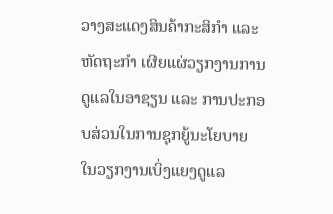ວາງສະແດງສິນຄ້າກະສິກຳ ແລະ ຫັດຖະກຳ ເຜີຍແຜ່ວຽກງານການດູແລໃນອາຊຽນ ແລະ ການປະກອບສ່ວນໃນການຊຸກຍູ້ນະໂຍບາຍ ໃນວຽກງານເບິ່ງແຍງດູແລ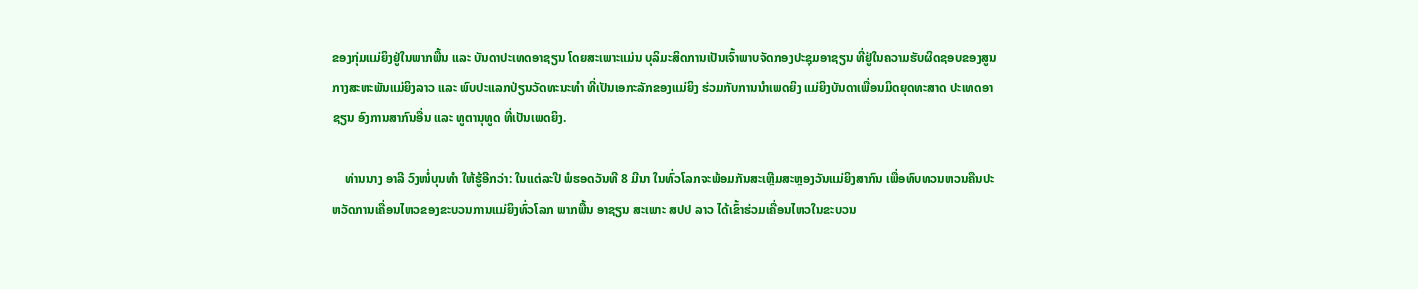ຂອງກຸ່ມແມ່ຍິງຢູ່ໃນພາກພື້ນ ແລະ ບັນດາປະເທດອາຊຽນ ໂດຍສະເພາະແມ່ນ ບຸລິມະສິດການເປັນເຈົ້າພາບຈັດກອງປະຊຸມອາຊຽນ ທີ່ຢູ່ໃນຄວາມຮັບຜິດຊອບຂອງສູນກາງສະຫະພັນແມ່ຍິງລາວ ແລະ ພົບປະແລກປ່ຽນວັດທະນະທຳ ທີ່ເປັນເອກະລັກຂອງແມ່ຍິງ ຮ່ວມກັບການນໍາເພດຍິງ ແມ່ຍິງບັນດາເພື່ອນມິດຍຸດທະສາດ ປະເທດອາຊຽນ ອົງການສາກົນອື່ນ ແລະ ທູຕານຸທູດ ທີ່ເປັນເພດຍິງ.

    ທ່ານນາງ ອາລີ ວົງໜໍ່ບຸນທໍາ ໃຫ້ຮູ້ອີກວ່າ: ໃນແຕ່ລະປີ ພໍຮອດວັນທີ 8 ມີນາ ໃນທົ່ວໂລກຈະພ້ອມກັນສະເຫຼີມສະຫຼອງວັນແມ່ຍິງສາກົນ ເພື່ອທົບທວນຫວນຄືນປະຫວັດການເຄື່ອນໄຫວຂອງຂະບວນການແມ່ຍິງທົ່ວໂລກ ພາກພື້ນ ອາຊຽນ ສະເພາະ ສປປ ລາວ ໄດ້ເຂົ້າຮ່ວມເຄື່ອນໄຫວໃນຂະບວນ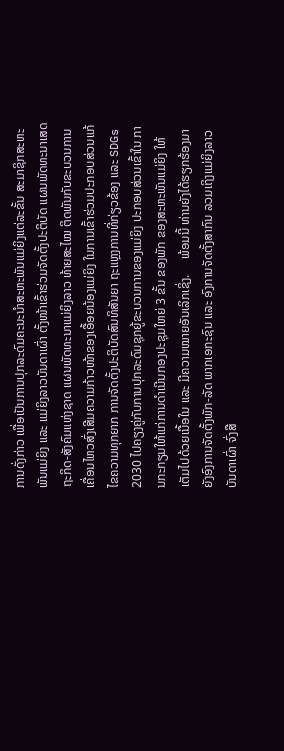ການດັ່ງກ່າວ ເພື່ອເປັນການປຸກລະດົມຄະນະນຳສະຫະພັນແມ່ຍິງແຕ່ລະຂັ້ນ ສະມາຊິກສະຫະພັນແມ່ຍິງ ແລະ ແມ່ຍິງລາວບັນດາເຜົ່າ ຕັ້ງໜ້າເຂົ້າຮ່ວມຈັດຕັ້ງປະຕິບັດ ແຜນພັດທະນາເສດຖະກິດ-ສັງຄົມແຫ່ງຊາດ ແຜນພັດທະນາແມ່ຍິງລາວ ທ້າຍສະໄໝ ຕິດພັນກັບຂະບວນການເຄື່ອນໄຫວສົ່ງເສີມຄວາມກ້າວໜ້າຂອງເອື້ອຍນ້ອງແມ່ຍິງ ໃນການເຂົ້າຮ່ວມປະກອບສ່ວນແກ້ໄຂຄວາມທຸກຍາກ ການຈັດຕັ້ງປະຕິບັດສົນທິສັນຍາ ຖະແຫຼງການທີ່ກ່ຽວຂ້ອງ ແລະ SDGs 2030 ໄປຄຽງຄູ່ກັບການປຸກລະດົມຊຸກຍູ້ຂະບວນການຂອງແມ່ຍິງ ປະກອບສ່ວນເຂົ້າໃນ ການກະກຽມໃຫ້ແກ່ການດຳເນີນກອງປະຊຸມໃຫຍ່ 3 ຂັ້ນ ຂອງພັກ ຂອງສະຫະພັນແມ່ຍິງ ໃຫ້ເຕັມໄປດ້ວຍເນື້ອໃນ ແລະ ມີຄວາມໝາຍອັນເລິກເຊິ່ງ.     ພ້ອມນີ້ ທ່ານຍັງໄດ້ຮຽກຮ້ອງມາຍັງອົງການຈັດຕັ້ງພັກ-ລັດ ພາກເອກະຊົນ ແລະ ອົງການຈັດຕັ້ງສາກົນ ລວມເຖິງແມ່ຍິງລາວບັນດາເຜົ່າ ຈົ່ງສື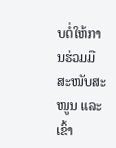ບຕໍ່ໃຫ້ການຮ່ວມມື ສະໜັບສະໜູນ ແລະ ເຂົ້າ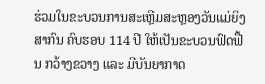ຮ່ວມໃນຂະບວນການສະເຫຼີມສະຫຼອງວັນແມ່ຍິງສາກົນ ຄົບຮອບ 114 ປີ ໃຫ້ເປັນຂະບວນຟົດຟື້ນ ກວ້າງຂວາງ ແລະ ມີບັນຍາກາດ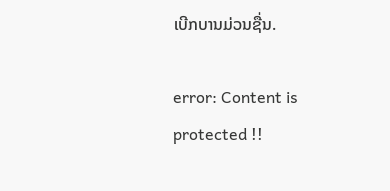ເບີກບານມ່ວນຊື່ນ.

error: Content is protected !!